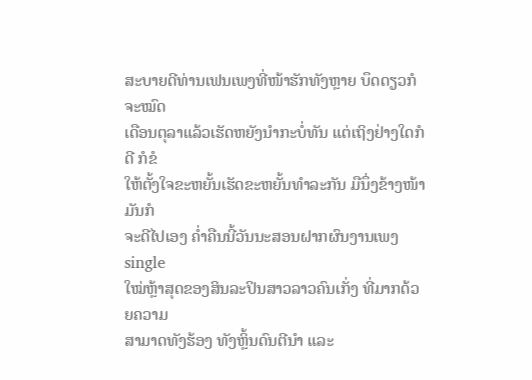ສະບາຍດີທ່ານເຟນເພງທີ່ໜ້າຮັກທັງຫຼາຍ ບຶດດຽວກໍຈະໝົດ
ເດືອນຕຸລາແລ້ວເຮັດຫຍັງນໍາກະບໍ່ທັນ ແຕ່ເຖິງຢ່າງໃດກໍດີ ກໍຂໍ
ໃຫ້ຕັ້ງໃຈຂະຫຍັ້ນເຮັດຂະຫຍັ້ນທຳລະກັນ ມືນຶ່ງຂ້າງໜ້າມັນກໍ
ຈະດີໄປເອງ ຄໍ່າຄືນນີ້ວັນນະສອນຝາກຜົນງານເພງ single
ໃໝ່ຫຼ້າສຸດຂອງສິນລະປິນສາວລາວຄົນເກັ່ງ ທີ່ມາກດ້ວຍຄວາມ
ສາມາດທັງຮ້ອງ ທັງຫຼິ້ນດົນຕີນຳ ແລະ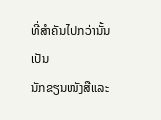ທີ່ສຳຄັນໄປກວ່ານັ້ນ ເປັນ
ນັກຂຽນໜັງສືແລະ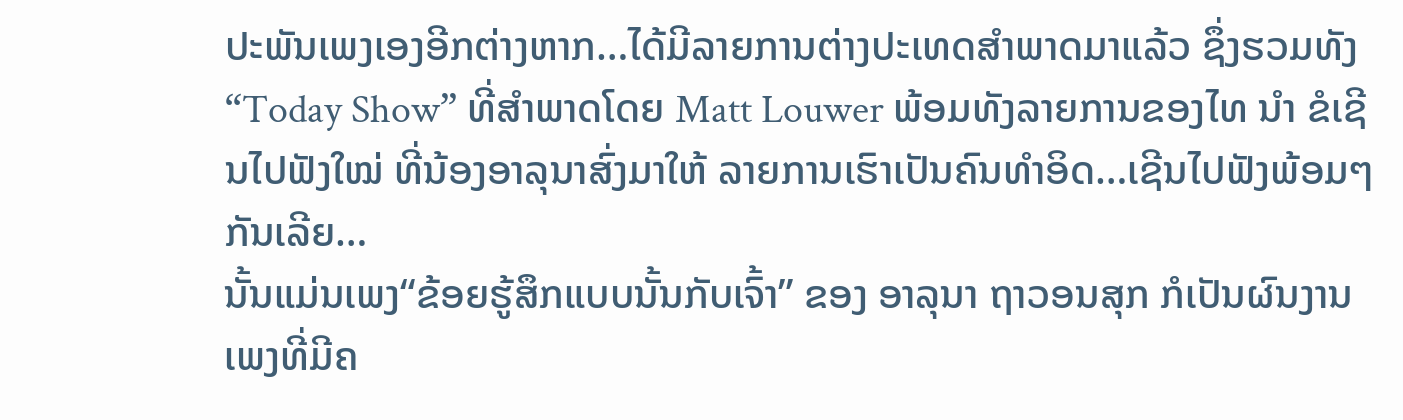ປະພັນເພງເອງອີກຕ່າງຫາກ…ໄດ້ມີລາຍການຕ່າງປະເທດສຳພາດມາແລ້ວ ຊຶ່ງຮວມທັງ “Today Show” ທີ່ສຳພາດໂດຍ Matt Louwer ພ້ອມທັງລາຍການຂອງໄທ ນຳ ຂໍເຊີນໄປຟັງໃໝ່ ທີ່ນ້ອງອາລຸນາສົ່ງມາໃຫ້ ລາຍການເຮົາເປັນຄົນທຳອິດ…ເຊີນໄປຟັງພ້ອມໆກັນເລີຍ…
ນັ້ນແມ່ນເພງ“ຂ້ອຍຮູ້ສຶກແບບນັ້ນກັບເຈົ້າ” ຂອງ ອາລຸນາ ຖາວອນສຸກ ກໍເປັນຜົນງານ
ເພງທີ່ມີຄ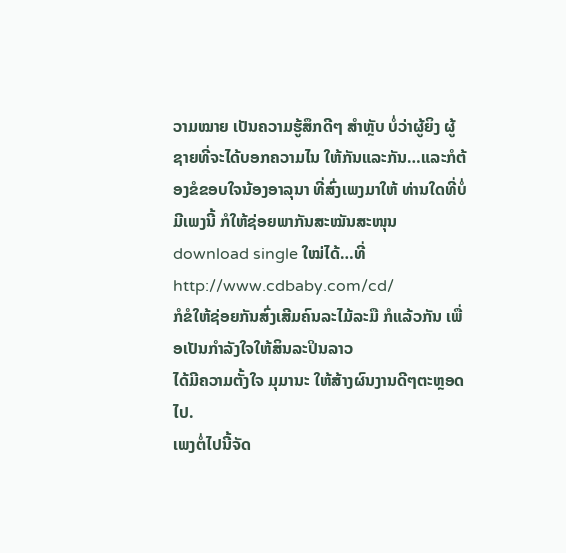ວາມໝາຍ ເປັນຄວາມຮູ້ສຶກດີໆ ສຳຫຼັບ ບໍ່ວ່າຜູ້ຍິງ ຜູ້ຊາຍທີ່ຈະໄດ້ບອກຄວາມໄນ ໃຫ້ກັນແລະກັນ…ແລະກໍຕ້ອງຂໍຂອບໃຈນ້ອງອາລຸນາ ທີ່ສົ່ງເພງມາໃຫ້ ທ່ານໃດທີ່ບໍ່ມີເພງນີ້ ກໍໃຫ້ຊ່ອຍພາກັນສະໝັນສະໜຸນ download single ໃໝ່ໄດ້…ທີ່ http://www.cdbaby.com/cd/
ກໍຂໍໃຫ້ຊ່ອຍກັນສົ່ງເສີມຄົນລະໄມ້ລະມື ກໍແລ້ວກັນ ເພື່ອເປັນກຳລັງໃຈໃຫ້ສິນລະປິນລາວ
ໄດ້ມີຄວາມຕັ້ງໃຈ ມຸມານະ ໃຫ້ສ້າງຜົນງານດີໆຕະຫຼອດໄປ.
ເພງຕໍ່ໄປນີ້ຈັດ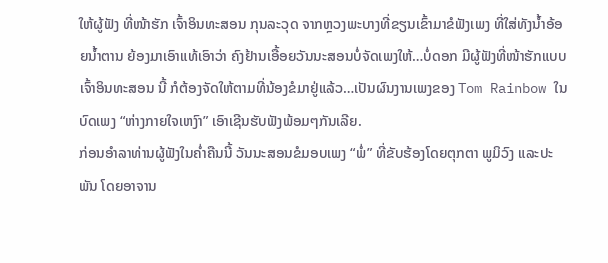ໃຫ້ຜູ້ຟັງ ທີ່ໜ້າຮັກ ເຈົ້າອິນທະສອນ ກຸນລະວຸດ ຈາກຫຼວງພະບາງທີ່ຂຽນເຂົ້າມາຂໍຟັງເພງ ທີ່ໃສ່ທັງນ້ຳອ້ອຍນ້ຳຕານ ຍ້ອງມາເອົາແທ້ເອົາວ່າ ຄົງຢ້ານເອື້ອຍວັນນະສອນບໍ່ຈັດເພງໃຫ້…ບໍ່ດອກ ມີຜູ້ຟັງທີ່ໜ້າຮັກແບບເຈົ້າອິນທະສອນ ນີ້ ກໍຕ້ອງຈັດໃຫ້ຕາມທີ່ນ້ອງຂໍມາຢູ່ແລ້ວ…ເປັນຜົນງານເພງຂອງ Tom Rainbow ໃນບົດເພງ “ຫ່າງກາຍໃຈເຫງົາ” ເອົາເຊີນຮັບຟັງພ້ອມໆກັນເລີຍ.
ກ່ອນອຳລາທ່ານຜູ້ຟັງໃນຄ່ຳຄືນນີ້ ວັນນະສອນຂໍມອບເພງ “ພໍ່” ທີ່ຂັບຮ້ອງໂດຍຕຸກຕາ ພູມິວົງ ແລະປະພັນ ໂດຍອາຈານ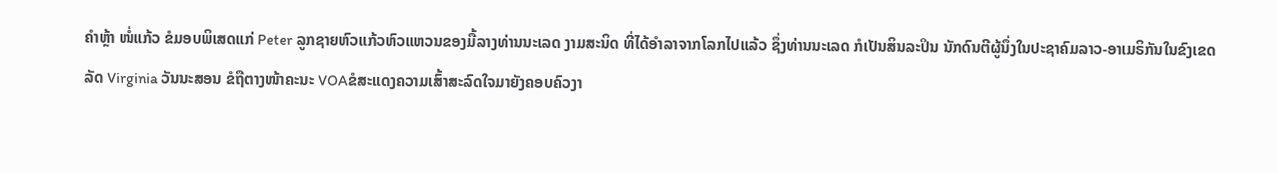ຄຳຫຼ້າ ໜໍ່ແກ້ວ ຂໍມອບພິເສດແກ່ Peter ລູກຊາຍຫົວແກ້ວຫົວແຫວນຂອງມື້ລາງທ່ານນະເລດ ງາມສະນິດ ທີ່ໄດ້ອຳລາຈາກໂລກໄປແລ້ວ ຊຶ່ງທ່ານນະເລດ ກໍເປັນສິນລະປິນ ນັກດົນຕີຜູ້ນຶ່ງໃນປະຊາຄົມລາວ-ອາເມຣິກັນໃນຂົງເຂດ
ລັດ Virginia ວັນນະສອນ ຂໍຖືຕາງໜ້າຄະນະ VOAຂໍສະແດງຄວາມເສົ້າສະລົດໃຈມາຍັງຄອບຄົວງາ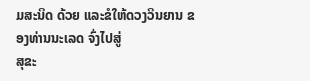ມສະນິດ ດ້ວຍ ແລະຂໍໃຫ້ດວງວິນຍານ ຂອງທ່ານນະເລດ ຈົ່ງໄປສູ່
ສຸຂະ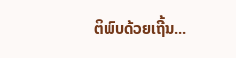ຕິພົບດ້ວຍເຖີ້ນ...